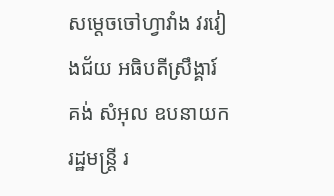សម្ដេចចៅហ្វាវាំង វរវៀងជ័យ អធិបតីស្រឹង្គារ៍ គង់ សំអុល ឧបនាយករដ្ឋមន្រ្ដី រ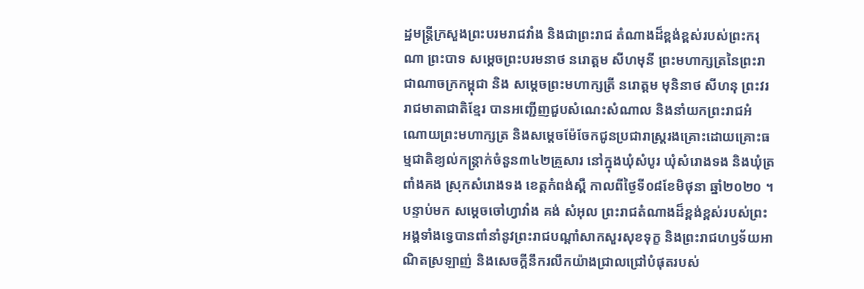ដ្ឋមន្រ្តីក្រសួងព្រះបរមរាជវាំង និងជាព្រះរាជ តំណាងដ៏ខ្ពង់ខ្ពស់របស់ព្រះករុណា ព្រះបាទ សម្ដេចព្រះបរមនាថ នរោត្ដម សីហមុនី ព្រះមហាក្សត្រនៃព្រះរាជាណាចក្រកម្ពុជា និង សម្ដេចព្រះមហាក្សត្រី នរោត្ដម មុនិនាថ សីហនុ ព្រះវររាជមាតាជាតិខ្មែរ បានអញ្ជើញជួបសំណេះសំណាល និងនាំយកព្រះរាជអំណោយព្រះមហាក្សត្រ និងសម្ដេចម៉ែចែកជូនប្រជារាស្រ្តរងគ្រោះដោយគ្រោះធម្មជាតិខ្យល់កន្ត្រាក់ចំនួន៣៤២គ្រួសារ នៅក្នុងឃុំសំបូរ ឃុំសំរោងទង និងឃុំត្រពាំងគង ស្រុកសំរោងទង ខេត្ដកំពង់ស្ពឺ កាលពីថ្ងៃទី០៨ខែមិថុនា ឆ្នាំ២០២០ ។
បន្ទាប់មក សម្ដេចចៅហ្វាវាំង គង់ សំអុល ព្រះរាជតំណាងដ៏ខ្ពង់ខ្ពស់របស់ព្រះអង្គទាំងទ្វេបានពាំនាំនូវព្រះរាជបណ្ដាំសាកសួរសុខទុក្ខ និងព្រះរាជហឫទ័យអាណិតស្រឡាញ់ និងសេចក្ដីនឹករលឹកយ៉ាងជ្រាលជ្រៅបំផុតរបស់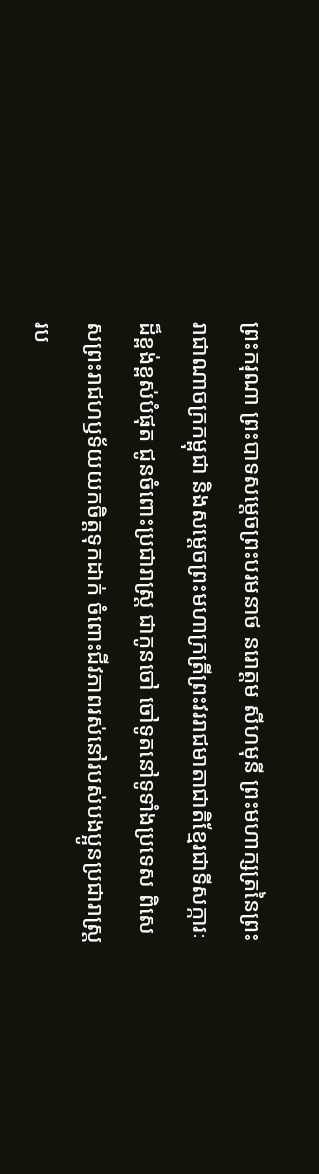ព្រះករុណា ព្រះបាទសម្ដេចព្រះបរមនាថ នរោត្តម សីហមុនី ព្រះមហាក្សត្រនៃព្រះរាជាណាចក្រកម្ពុជា និងសម្ដេចព្រះមហាក្រត្រីព្រះវររាជមាតាជាតិខ្មែរជាទីសក្ការៈដ៏ខ្ពង់ខ្ពស់បំផុត ជូនចំពោះប្រជារាស្ត្រ ជាកូនចៅ ចៅទូតនៅទូទាំងប្រទេស ពិសេសព្រះរាជហឫទ័យយកចិត្ដទុកដាក់ ចំពោះជីវភាពរស់នៅរបស់បងប្អូនប្រជារាស្រ្ដរប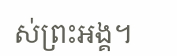ស់ព្រះអង្គ។